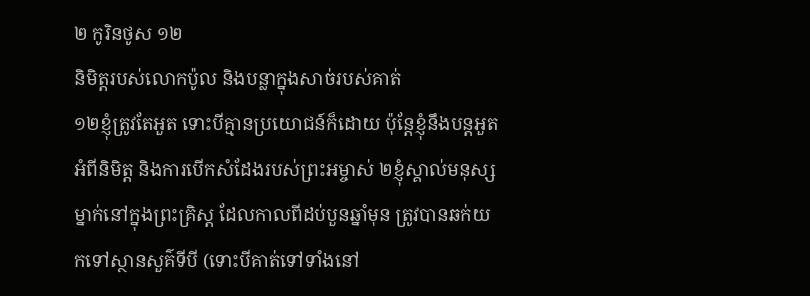២ កូរិនថូស ១២
និមិត្ដរបស់លោកប៉ូល និងបន្លាក្នុងសាច់របស់គាត់
១២ខ្ញុំត្រូវតែអួត ទោះបីគ្មានប្រយោជន៍ក៏ដោយ ប៉ុន្ដែខ្ញុំនឹងបន្ដអួតអំពីនិមិត្ដ និងការបើកសំដែងរបស់ព្រះអម្ចាស់ ២ខ្ញុំស្គាល់មនុស្សម្នាក់នៅក្នុងព្រះគ្រិស្ដ ដែលកាលពីដប់បួនឆ្នាំមុន ត្រូវបានឆក់យកទៅស្ថានសួគ៌ទីបី (ទោះបីគាត់ទៅទាំងនៅ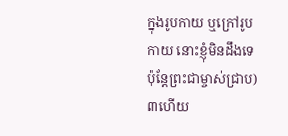ក្នុងរូបកាយ ឬក្រៅរូបកាយ នោះខ្ញុំមិនដឹងទេ ប៉ុន្ដែព្រះជាម្ចាស់ជ្រាប) ៣ហើយ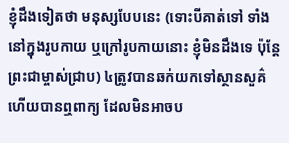ខ្ញុំដឹងទៀតថា មនុស្សបែបនេះ (ទោះបីគាត់ទៅ ទាំងនៅក្នុងរូបកាយ ឬក្រៅរូបកាយនោះ ខ្ញុំមិនដឹងទេ ប៉ុន្ដែព្រះជាម្ចាស់ជ្រាប) ៤ត្រូវបានឆក់យកទៅស្ថានសួគ៌ ហើយបានឮពាក្យ ដែលមិនអាចប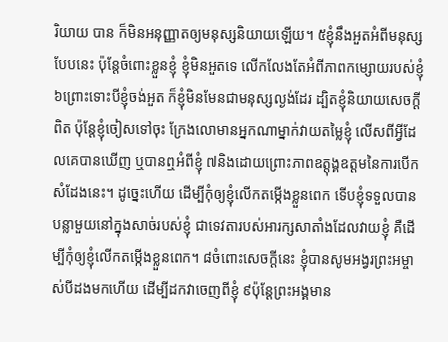រិយាយ បាន ក៏មិនអនុញ្ញាតឲ្យមនុស្សនិយាយឡើយ។ ៥ខ្ញុំនឹងអួតអំពីមនុស្សបែបនេះ ប៉ុន្ដែចំពោះខ្លួនខ្ញុំ ខ្ញុំមិនអួតទេ លើកលែងតែអំពីភាពកម្សោយរបស់ខ្ញុំ ៦ព្រោះទោះបីខ្ញុំចង់អួត ក៏ខ្ញុំមិនមែនជាមនុស្សល្ងង់ដែរ ដ្បិតខ្ញុំនិយាយសេចក្ដីពិត ប៉ុន្ដែខ្ញុំចៀសទៅចុះ ក្រែងលោមានអ្នកណាម្នាក់វាយតម្លៃខ្ញុំ លើសពីអ្វីដែលគេបានឃើញ ឬបានឮអំពីខ្ញុំ ៧និងដោយព្រោះភាពឧត្ដុង្គឧត្ដមនៃការបើកសំដែងនេះ។ ដូច្នេះហើយ ដើម្បីកុំឲ្យខ្ញុំលើកតម្កើងខ្លួនពេក ទើបខ្ញុំទទួលបានបន្លាមួយនៅក្នុងសាច់របស់ខ្ញុំ ជាទេវតារបស់អារក្សសាតាំងដែលវាយខ្ញុំ គឺដើម្បីកុំឲ្យខ្ញុំលើកតម្កើងខ្លួនពេក។ ៨ចំពោះសេចក្ដីនេះ ខ្ញុំបានសូមអង្វរព្រះអម្ចាស់បីដងមកហើយ ដើម្បីដកវាចេញពីខ្ញុំ ៩ប៉ុន្ដែព្រះអង្គមាន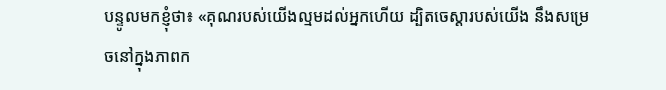បន្ទូលមកខ្ញុំថា៖ «គុណរបស់យើងល្មមដល់អ្នកហើយ ដ្បិតចេស្ដារបស់យើង នឹងសម្រេចនៅក្នុងភាពក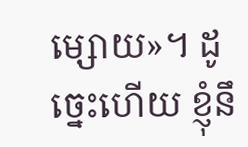ម្សោយ»។ ដូច្នេះហើយ ខ្ញុំនឹ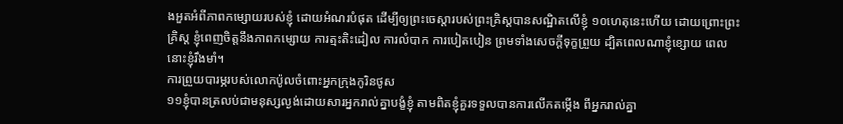ងអួតអំពីភាពកម្សោយរបស់ខ្ញុំ ដោយអំណរបំផុត ដើម្បីឲ្យព្រះចេស្តារបស់ព្រះគ្រិស្ដបានសណ្ឋិតលើខ្ញុំ ១០ហេតុនេះហើយ ដោយព្រោះព្រះគ្រិស្ដ ខ្ញុំពេញចិត្ដនឹងភាពកម្សោយ ការត្មះតិះដៀល ការលំបាក ការបៀតបៀន ព្រមទាំងសេចក្ដីទុក្ខព្រួយ ដ្បិតពេលណាខ្ញុំខ្សោយ ពេលនោះខ្ញុំរឹងមាំ។
ការព្រួយបារម្ភរបស់លោកប៉ូលចំពោះអ្នកក្រុងកូរិនថូស
១១ខ្ញុំបានត្រលប់ជាមនុស្សល្ងង់ដោយសារអ្នករាល់គ្នាបង្ខំខ្ញុំ តាមពិតខ្ញុំគួរទទួលបានការលើកតម្កើង ពីអ្នករាល់គ្នា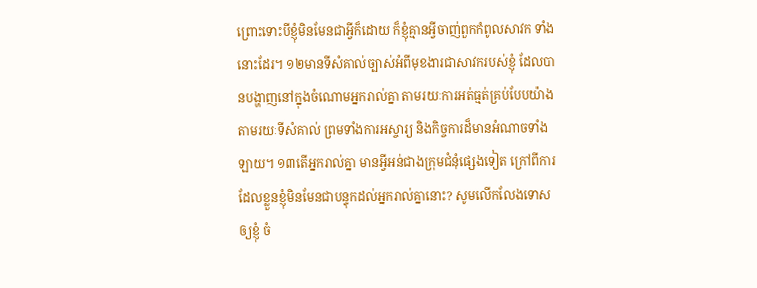ព្រោះទោះបីខ្ញុំមិនមែនជាអ្វីក៏ដោយ ក៏ខ្ញុំគ្មានអ្វីចាញ់ពួកកំពូលសាវក ទាំងនោះដែរ។ ១២មានទីសំគាល់ច្បាស់អំពីមុខងារជាសាវករបស់ខ្ញុំ ដែលបានបង្ហាញនៅក្នុងចំណោមអ្នករាល់គ្នា តាមរយៈការអត់ធ្មត់គ្រប់បែបយ៉ាង តាមរយៈទីសំគាល់ ព្រមទាំងការអស្ចារ្យ និងកិច្ចការដ៏មានអំណាចទាំងឡាយ។ ១៣តើអ្នករាល់គ្នា មានអ្វីអន់ជាងក្រុមជំនុំផ្សេងទៀត ក្រៅពីការដែលខ្លួនខ្ញុំមិនមែនជាបន្ទុកដល់អ្នករាល់គ្នានោះ? សូមលើកលែងទោសឲ្យខ្ញុំ ចំ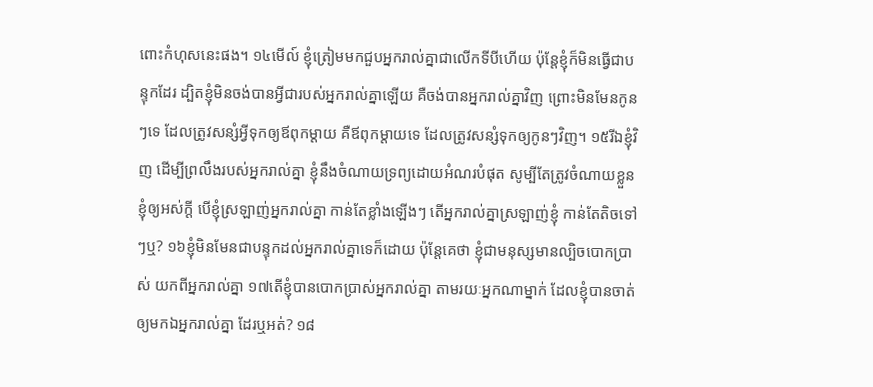ពោះកំហុសនេះផង។ ១៤មើល៍ ខ្ញុំត្រៀមមកជួបអ្នករាល់គ្នាជាលើកទីបីហើយ ប៉ុន្ដែខ្ញុំក៏មិនធ្វើជាបន្ទុកដែរ ដ្បិតខ្ញុំមិនចង់បានអ្វីជារបស់អ្នករាល់គ្នាឡើយ គឺចង់បានអ្នករាល់គ្នាវិញ ព្រោះមិនមែនកូនៗទេ ដែលត្រូវសន្សំអ្វីទុកឲ្យឪពុកម្ដាយ គឺឪពុកម្តាយទេ ដែលត្រូវសន្សំទុកឲ្យកូនៗវិញ។ ១៥រីឯខ្ញុំវិញ ដើម្បីព្រលឹងរបស់អ្នករាល់គ្នា ខ្ញុំនឹងចំណាយទ្រព្យដោយអំណរបំផុត សូម្បីតែត្រូវចំណាយខ្លួនខ្ញុំឲ្យអស់ក្ដី បើខ្ញុំស្រឡាញ់អ្នករាល់គ្នា កាន់តែខ្លាំងឡើងៗ តើអ្នករាល់គ្នាស្រឡាញ់ខ្ញុំ កាន់តែតិចទៅៗឬ? ១៦ខ្ញុំមិនមែនជាបន្ទុកដល់អ្នករាល់គ្នាទេក៏ដោយ ប៉ុន្ដែគេថា ខ្ញុំជាមនុស្សមានល្បិចបោកប្រាស់ យកពីអ្នករាល់គ្នា ១៧តើខ្ញុំបានបោកប្រាស់អ្នករាល់គ្នា តាមរយៈអ្នកណាម្នាក់ ដែលខ្ញុំបានចាត់ឲ្យមកឯអ្នករាល់គ្នា ដែរឬអត់? ១៨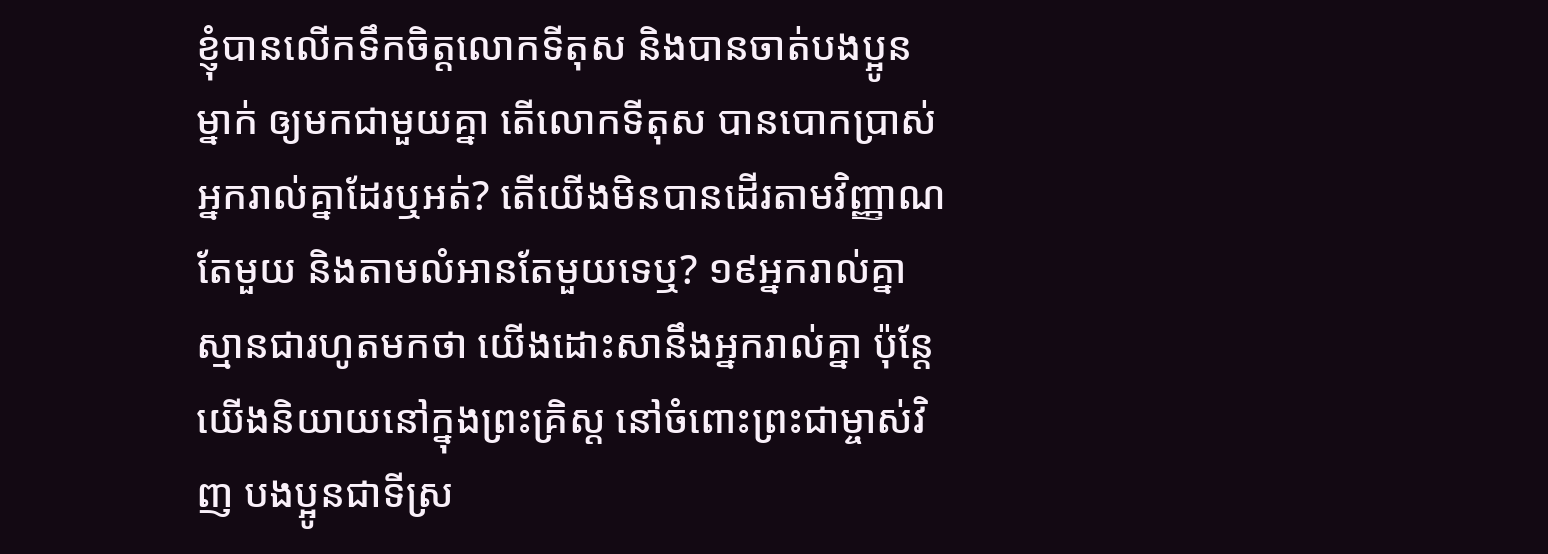ខ្ញុំបានលើកទឹកចិត្ដលោកទីតុស និងបានចាត់បងប្អូនម្នាក់ ឲ្យមកជាមួយគ្នា តើលោកទីតុស បានបោកប្រាស់អ្នករាល់គ្នាដែរឬអត់? តើយើងមិនបានដើរតាមវិញ្ញាណតែមួយ និងតាមលំអានតែមួយទេឬ? ១៩អ្នករាល់គ្នាស្មានជារហូតមកថា យើងដោះសានឹងអ្នករាល់គ្នា ប៉ុន្ដែយើងនិយាយនៅក្នុងព្រះគ្រិស្ដ នៅចំពោះព្រះជាម្ចាស់វិញ បងប្អូនជាទីស្រ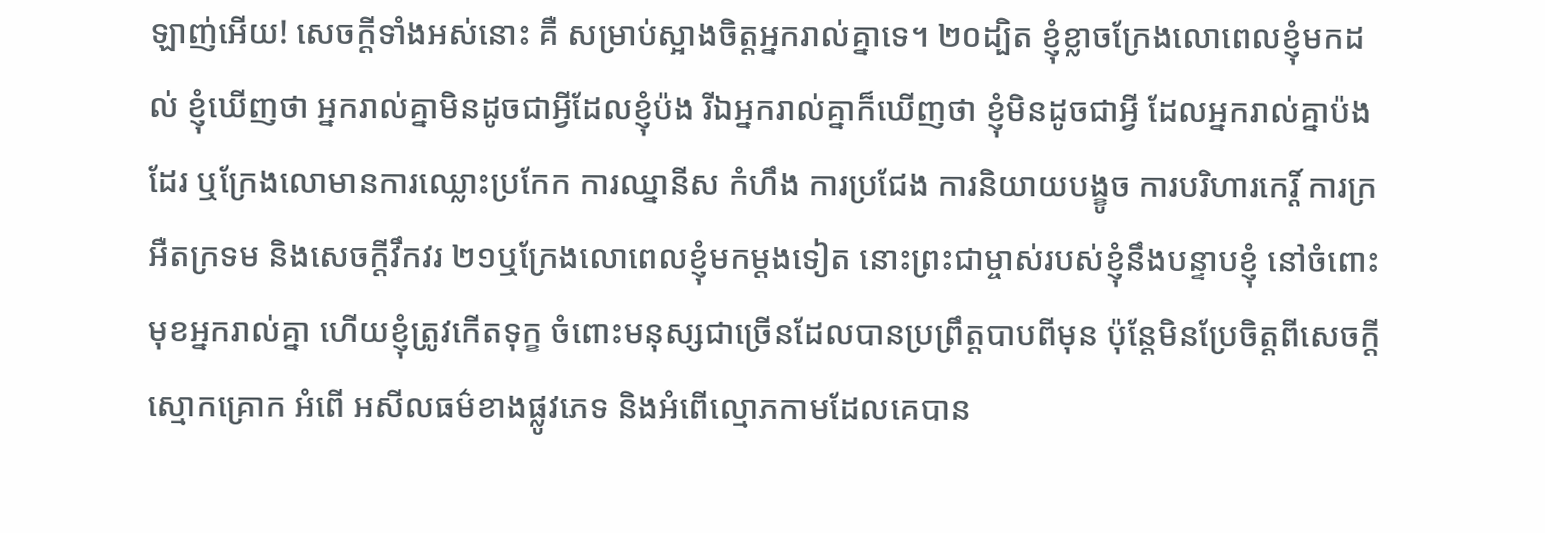ឡាញ់អើយ! សេចក្ដីទាំងអស់នោះ គឺ សម្រាប់ស្អាងចិត្តអ្នករាល់គ្នាទេ។ ២០ដ្បិត ខ្ញុំខ្លាចក្រែងលោពេលខ្ញុំមកដល់ ខ្ញុំឃើញថា អ្នករាល់គ្នាមិនដូចជាអ្វីដែលខ្ញុំប៉ង រីឯអ្នករាល់គ្នាក៏ឃើញថា ខ្ញុំមិនដូចជាអ្វី ដែលអ្នករាល់គ្នាប៉ងដែរ ឬក្រែងលោមានការឈ្លោះប្រកែក ការឈ្នានីស កំហឹង ការប្រជែង ការនិយាយបង្ខូច ការបរិហារកេរ្ដិ៍ ការក្រអឺតក្រទម និងសេចក្ដីវឹកវរ ២១ឬក្រែងលោពេលខ្ញុំមកម្តងទៀត នោះព្រះជាម្ចាស់របស់ខ្ញុំនឹងបន្ទាបខ្ញុំ នៅចំពោះមុខអ្នករាល់គ្នា ហើយខ្ញុំត្រូវកើតទុក្ខ ចំពោះមនុស្សជាច្រើនដែលបានប្រព្រឹត្ដបាបពីមុន ប៉ុន្ដែមិនប្រែចិត្តពីសេចក្ដីស្មោកគ្រោក អំពើ អសីលធម៌ខាងផ្លូវភេទ និងអំពើល្មោភកាមដែលគេបាន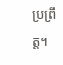ប្រព្រឹត្ត។